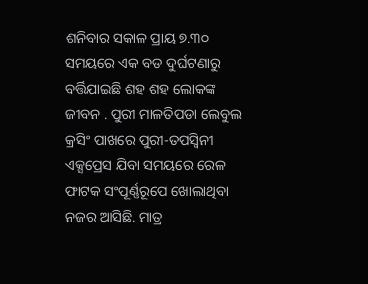ଶନିବାର ସକାଳ ପ୍ରାୟ ୭.୩୦ ସମୟରେ ଏକ ବଡ ଦୁର୍ଘଟଣାରୁ ବର୍ତ୍ତିଯାଇଛି ଶହ ଶହ ଲୋକଙ୍କ ଜୀବନ . ପୁରୀ ମାଳତିପଡା ଲେବୁଲ କ୍ରସିଂ ପାଖରେ ପୁରୀ-ତପସ୍ୱିନୀ ଏକ୍ସପ୍ରେସ ଯିବା ସମୟରେ ରେଳ ଫାଟକ ସଂପୂର୍ଣ୍ଣରୂପେ ଖୋଲାଥିବା ନଜର ଆସିଛି. ମାତ୍ର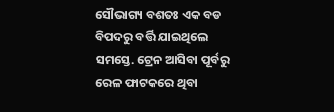ସୌଭାଗ୍ୟ ବଶତଃ ଏକ ବଡ ବିପଦରୁ ବର୍ତ୍ତି ଯାଇଥିଲେ ସମସ୍ତେ. ଟ୍ରେନ ଆସିବା ପୂର୍ବରୁ ରେଳ ଫାଟକରେ ଥିବା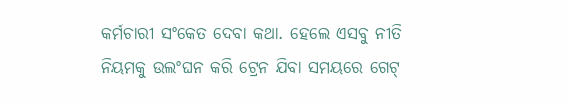କର୍ମଚାରୀ ସଂକେତ ଦେବା କଥା. ହେଲେ ଏସବୁ ନୀତି ନିୟମକୁ ଉଲଂଘନ କରି ଟ୍ରେନ ଯିବା ସମୟରେ ଗେଟ୍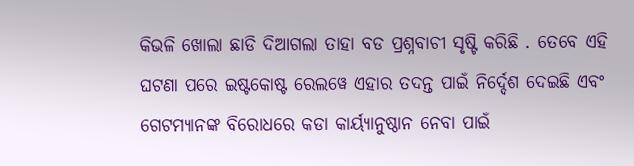କିଭଳି ଖୋଲା ଛାଡି ଦିଆଗଲା ତାହା ବଡ ପ୍ରଶ୍ନବାଚୀ ସୃଷ୍ଟି କରିଛି . ତେବେ ଏହି ଘଟଣା ପରେ ଇଷ୍ଟକୋଷ୍ଟ ରେଲୱେ ଏହାର ତଦନ୍ତ ପାଇଁ ନିର୍ଦ୍ଦେଶ ଦେଇଛି ଏବଂ ଗେଟମ୍ୟାନଙ୍କ ବିରୋଧରେ କଡା କାର୍ୟ୍ୟାନୁଷ୍ଠାନ ନେବା ପାଇଁ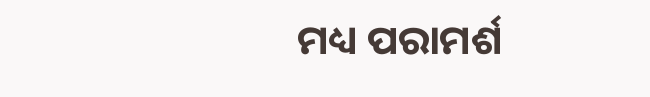ମଧ୍ୟ ପରାମର୍ଶ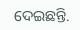ଦେଇଛନ୍ତି.